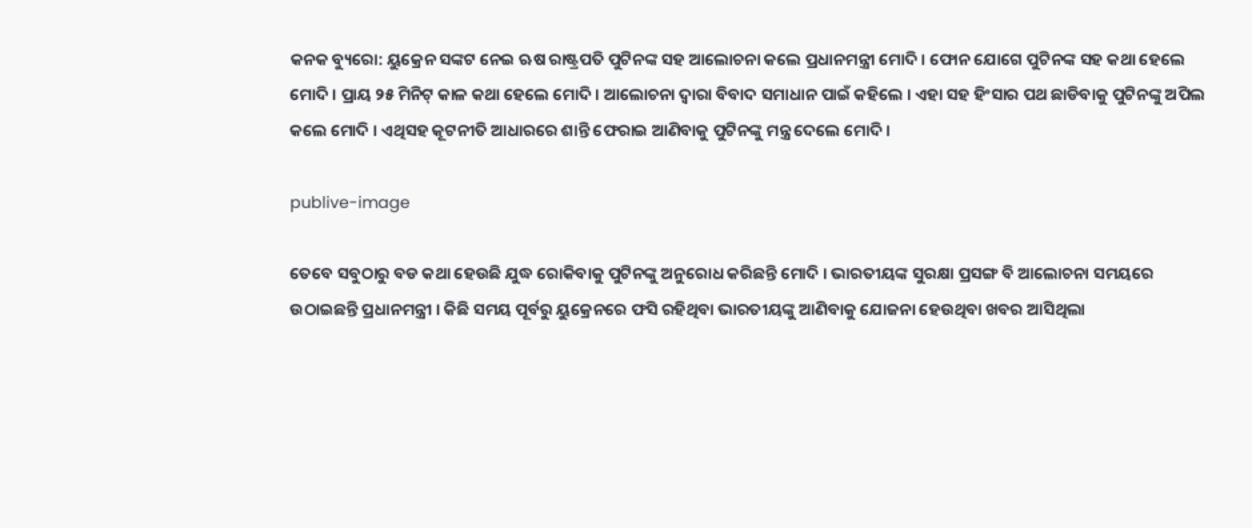କନକ ବ୍ୟୁରୋ: ୟୁକ୍ରେନ ସଙ୍କଟ ନେଇ ଋଷ ରାଷ୍ଟ୍ରପତି ପୁଟିନଙ୍କ ସହ ଆଲୋଚନା କଲେ ପ୍ରଧାନମନ୍ତ୍ରୀ ମୋଦି । ଫୋନ ଯୋଗେ ପୁଟିନଙ୍କ ସହ କଥା ହେଲେ ମୋଦି । ପ୍ରାୟ ୨୫ ମିନିଟ୍ କାଳ କଥା ହେଲେ ମୋଦି । ଆଲୋଚନା ଦ୍ୱାରା ବିବାଦ ସମାଧାନ ପାଇଁ କହିଲେ । ଏହା ସହ ହିଂସାର ପଥ ଛାଡିବାକୁ ପୁଟିନଙ୍କୁ ଅପିଲ କଲେ ମୋଦି । ଏଥିସହ କୂଟନୀତି ଆଧାରରେ ଶାନ୍ତି ଫେରାଇ ଆଣିବାକୁ ପୁଟିନଙ୍କୁ ମନ୍ତ୍ର ଦେଲେ ମୋଦି ।

publive-image

ତେବେ ସବୁଠାରୁ ବଡ କଥା ହେଉଛି ଯୁଦ୍ଧ ରୋକିବାକୁ ପୁଟିନଙ୍କୁ ଅନୁରୋଧ କରିଛନ୍ତି ମୋଦି । ଭାରତୀୟଙ୍କ ସୁରକ୍ଷା ପ୍ରସଙ୍ଗ ବି ଆଲୋଚନା ସମୟରେ ଉଠାଇଛନ୍ତି ପ୍ରଧାନମନ୍ତ୍ରୀ । କିଛି ସମୟ ପୂର୍ବରୁ ୟୁକ୍ରେନରେ ଫସି ରହିଥିବା ଭାରତୀୟଙ୍କୁ ଆଣିବାକୁ ଯୋଜନା ହେଉଥିବା ଖବର ଆସିଥିଲା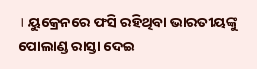। ୟୁକ୍ରେନରେ ଫସି ରହିଥିବା ଭାରତୀୟଙ୍କୁ ପୋଲାଣ୍ଡ ରାସ୍ତା ଦେଇ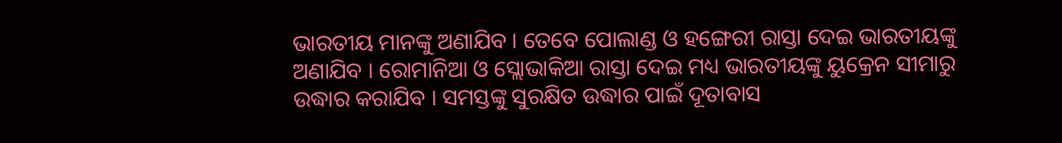ଭାରତୀୟ ମାନଙ୍କୁ ଅଣାଯିବ । ତେବେ ପୋଲାଣ୍ଡ ଓ ହଙ୍ଗେରୀ ରାସ୍ତା ଦେଇ ଭାରତୀୟଙ୍କୁ ଅଣାଯିବ । ରୋମାନିଆ ଓ ସ୍ଲୋଭାକିଆ ରାସ୍ତା ଦେଇ ମଧ୍ୟ ଭାରତୀୟଙ୍କୁ ୟୁକ୍ରେନ ସୀମାରୁ ଉଦ୍ଧାର କରାଯିବ । ସମସ୍ତଙ୍କୁ ସୁରକ୍ଷିତ ଉଦ୍ଧାର ପାଇଁ ଦୂତାବାସ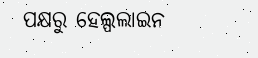ପକ୍ଷରୁ ହେଲ୍ପଲାଇନ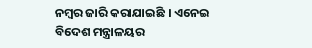ନମ୍ବର ଜାରି କରାଯାଇଛି । ଏନେଇ ବିଦେଶ ମନ୍ତ୍ରାଳୟର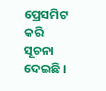ପ୍ରେସମିଟ କରି ସୂଚନା ଦେଇଛି ।